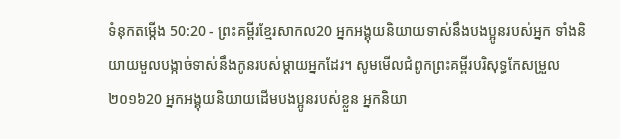ទំនុកតម្កើង 50:20 - ព្រះគម្ពីរខ្មែរសាកល20 អ្នកអង្គុយនិយាយទាស់នឹងបងប្អូនរបស់អ្នក ទាំងនិយាយមួលបង្កាច់ទាស់នឹងកូនរបស់ម្ដាយអ្នកដែរ។ សូមមើលជំពូកព្រះគម្ពីរបរិសុទ្ធកែសម្រួល ២០១៦20 អ្នកអង្គុយនិយាយដើមបងប្អូនរបស់ខ្លួន អ្នកនិយា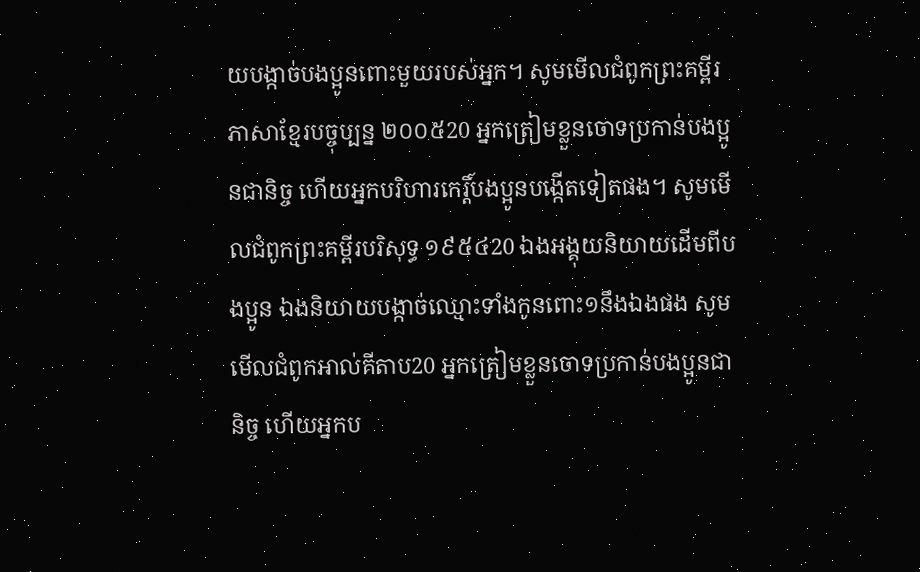យបង្កាច់បងប្អូនពោះមួយរបស់អ្នក។ សូមមើលជំពូកព្រះគម្ពីរភាសាខ្មែរបច្ចុប្បន្ន ២០០៥20 អ្នកត្រៀមខ្លួនចោទប្រកាន់បងប្អូនជានិច្ច ហើយអ្នកបរិហារកេរ្តិ៍បងប្អូនបង្កើតទៀតផង។ សូមមើលជំពូកព្រះគម្ពីរបរិសុទ្ធ ១៩៥៤20 ឯងអង្គុយនិយាយដើមពីបងប្អូន ឯងនិយាយបង្កាច់ឈ្មោះទាំងកូនពោះ១នឹងឯងផង សូមមើលជំពូកអាល់គីតាប20 អ្នកត្រៀមខ្លួនចោទប្រកាន់បងប្អូនជានិច្ច ហើយអ្នកប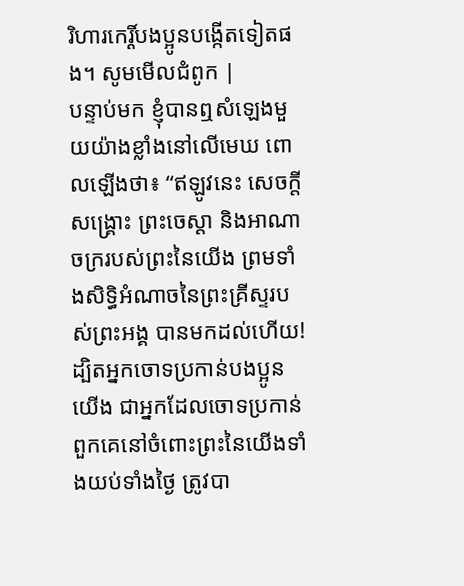រិហារកេរ្តិ៍បងប្អូនបង្កើតទៀតផង។ សូមមើលជំពូក |
បន្ទាប់មក ខ្ញុំបានឮសំឡេងមួយយ៉ាងខ្លាំងនៅលើមេឃ ពោលឡើងថា៖ “ឥឡូវនេះ សេចក្ដីសង្គ្រោះ ព្រះចេស្ដា និងអាណាចក្ររបស់ព្រះនៃយើង ព្រមទាំងសិទ្ធិអំណាចនៃព្រះគ្រីស្ទរបស់ព្រះអង្គ បានមកដល់ហើយ! ដ្បិតអ្នកចោទប្រកាន់បងប្អូនយើង ជាអ្នកដែលចោទប្រកាន់ពួកគេនៅចំពោះព្រះនៃយើងទាំងយប់ទាំងថ្ងៃ ត្រូវបា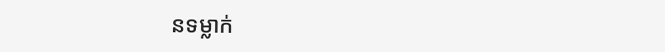នទម្លាក់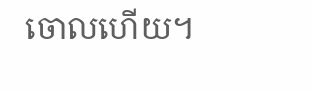ចោលហើយ។